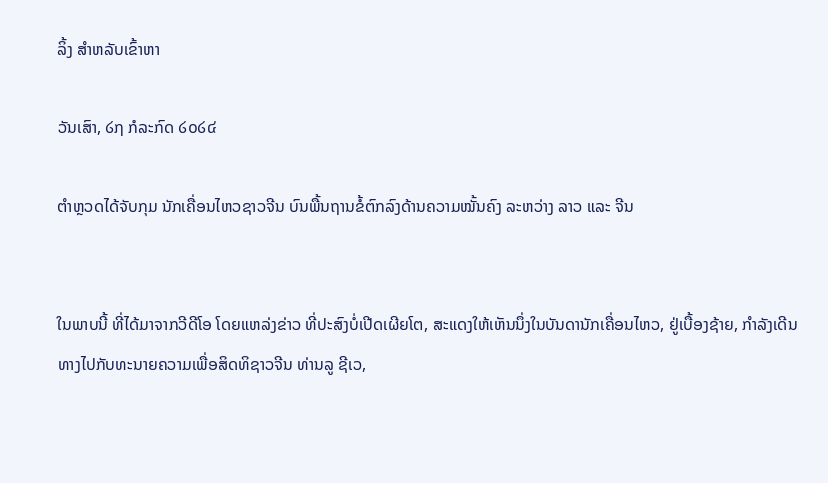ລິ້ງ ສຳຫລັບເຂົ້າຫາ

ວັນເສົາ, ໒໗ ກໍລະກົດ ໒໐໒໔

ຕຳຫຼວດໄດ້ຈັບກຸມ ນັກເຄື່ອນໄຫວຊາວຈີນ ບົນພື້ນຖານຂໍ້ຕົກລົງດ້ານຄວາມໝັ້ນຄົງ ລະຫວ່າງ ລາວ ແລະ ຈີນ


ໃນພາບນີ້ ທີ່ໄດ້ມາຈາກວີດີໂອ ໂດຍແຫລ່ງຂ່າວ ທີ່ປະສົງບໍ່ເປີດເຜີຍໂຕ, ສະແດງໃຫ້ເຫັນນຶ່ງໃນບັນດານັກເຄື່ອນໄຫວ, ຢູ່ເບື້ອງຊ້າຍ, ກຳລັງເດີນທາງໄປກັບທະນາຍຄວາມເພື່ອສິດທິຊາວຈີນ ທ່ານລູ ຊີເວ,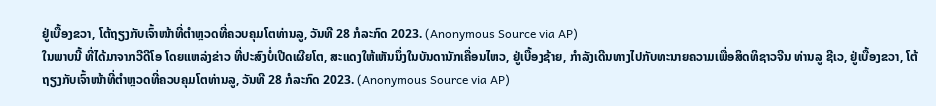ຢູ່ເບື້ອງຂວາ, ໂຕ້ຖຽງກັບເຈົ້າໜ້າທີ່ຕຳຫຼວດທີ່ຄວບຄຸມໂຕທ່ານລູ, ວັນທີ 28 ກໍລະກົດ 2023. (Anonymous Source via AP)
ໃນພາບນີ້ ທີ່ໄດ້ມາຈາກວີດີໂອ ໂດຍແຫລ່ງຂ່າວ ທີ່ປະສົງບໍ່ເປີດເຜີຍໂຕ, ສະແດງໃຫ້ເຫັນນຶ່ງໃນບັນດານັກເຄື່ອນໄຫວ, ຢູ່ເບື້ອງຊ້າຍ, ກຳລັງເດີນທາງໄປກັບທະນາຍຄວາມເພື່ອສິດທິຊາວຈີນ ທ່ານລູ ຊີເວ, ຢູ່ເບື້ອງຂວາ, ໂຕ້ຖຽງກັບເຈົ້າໜ້າທີ່ຕຳຫຼວດທີ່ຄວບຄຸມໂຕທ່ານລູ, ວັນທີ 28 ກໍລະກົດ 2023. (Anonymous Source via AP)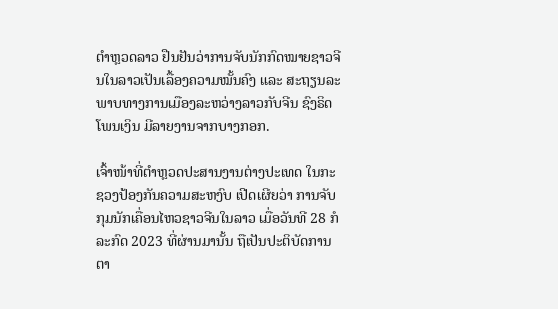ຕໍາຫຼວດລາວ ຢືນຢັນວ່າການຈັບນັກກົດໝາຍຊາວຈີນໃນລາວເປັນເລື້ອງຄວາມໝັ້ນຄົງ ແລະ ສະຖຽນລະພາບທາງການເມືອງລະຫວ່າງລາວກັບຈີນ ຊົງຣິດ ໂພນເງິນ ມີລາຍງານຈາກບາງກອກ.

ເຈົ້າໜ້າທີ່ຕໍາຫຼວດປະສານງານຕ່າງປະເທດ ໃນກະຊວງປ້ອງກັນຄວາມສະຫງົບ ເປີດເຜີຍວ່າ ການຈັບກຸມນັກເຄື່ອນໄຫວຊາວຈີນໃນລາວ ເມື່ອວັນທີ 28 ກໍລະກົດ 2023 ທີ່ຜ່ານມານັ້ນ ຖືເປັນປະຕິບັດການຕາ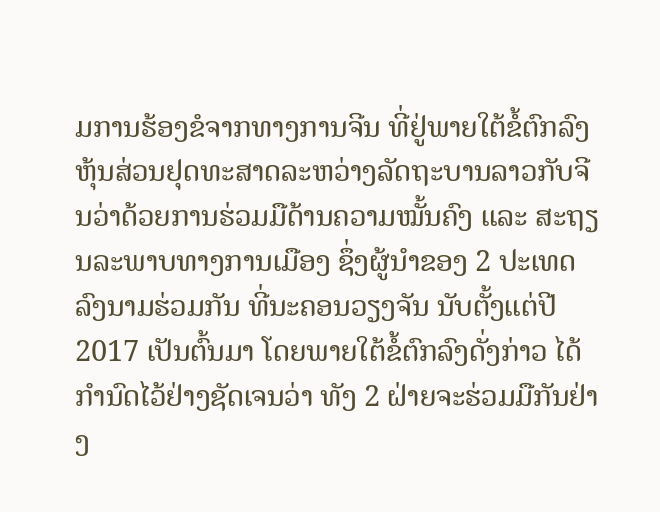ມການຮ້ອງຂໍຈາກທາງການຈີນ ທີ່ຢູ່ພາຍໃຕ້ຂໍ້ຕົກລົງຫຸ້ນສ່ວນຢຸດທະສາດລະຫວ່າງລັດຖະບານລາວກັບຈີນວ່າດ້ວຍການຮ່ວມມືດ້ານຄວາມໝັ້ນຄົງ ແລະ ສະຖຽນລະພາບທາງການເມືອງ ຊຶ່ງຜູ້ນຳຂອງ 2 ປະເທດລົງນາມຮ່ວມກັນ ທີ່ນະຄອນວຽງຈັນ ນັບຕັ້ງແຕ່ປີ 2017 ເປັນຕົ້ນມາ ໂດຍພາຍໃຕ້ຂໍ້ຕົກລົງດັ່ງກ່າວ ໄດ້ກຳນົດໄວ້ຢ່າງຊັດເຈນວ່າ ທັງ 2 ຝ່າຍຈະຮ່ວມມືກັນຢ່າງ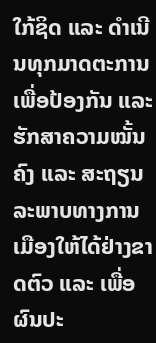ໃກ້ຊິດ ແລະ ດຳເນີນທຸກມາດຕະການເພື່ອປ້ອງກັນ ແລະ ຮັກສາຄວາມໝັ້ນຄົງ ແລະ ສະຖຽນລະພາບທາງການເມືອງໃຫ້ໄດ້ຢ່າງຂາດຕົວ ແລະ ເພື່ອຜົນປະ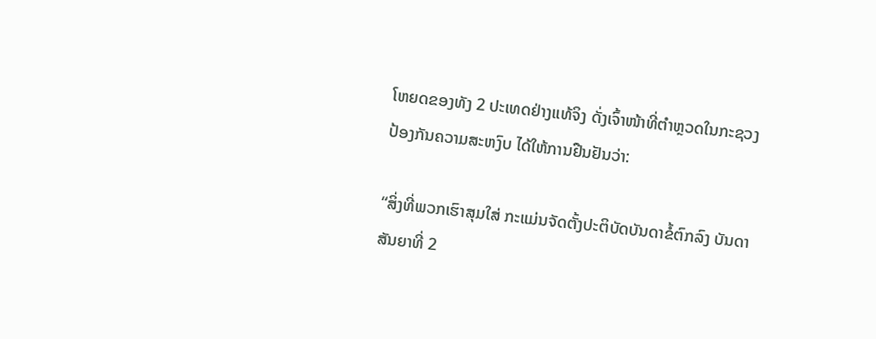ໂຫຍດຂອງທັງ 2 ປະເທດຢ່າງແທ້ຈິງ ດັ່ງເຈົ້າໜ້າທີ່ຕຳຫຼວດໃນກະຊວງປ້ອງກັນຄວາມສະຫງົບ ໄດ້ໃຫ້ການຢືນຢັນວ່າ:

“ສິ່ງທີ່ພວກເຮົາສຸມໃສ່ ກະແມ່ນຈັດຕັ້ງປະຕິບັດບັນດາຂໍ້ຕົກລົງ ບັນດາສັນຍາທີ່ 2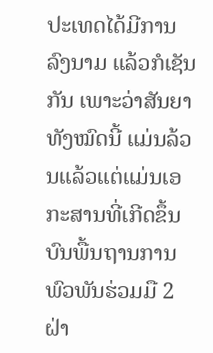ປະເທດໄດ້ມີການລົງນາມ ແລ້ວກໍເຊັນກັນ ເພາະວ່າສັນຍາທັງໝົດນີ້ ແມ່ນລ້ວນແລ້ວແຕ່ແມ່ນເອກະສານທີ່ເກີດຂຶ້ນບົນພື້ນຖານການພົວພັນຮ່ວມມື 2 ຝ່າ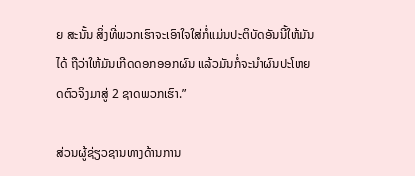ຍ ສະນັ້ນ ສິ່ງທີ່ພວກເຮົາຈະເອົາໃຈໃສ່ກໍ່ແມ່ນປະຕິບັດອັນນີ້ໃຫ້ມັນໄດ້ ຖືວ່າໃຫ້ມັນເກີດດອກອອກຜົນ ແລ້ວມັນກໍ່ຈະນຳຜົນປະໂຫຍດຕົວຈິງມາສູ່ 2 ຊາດພວກເຮົາ.”

ສ່ວນຜູ້ຊ່ຽວຊານທາງດ້ານການ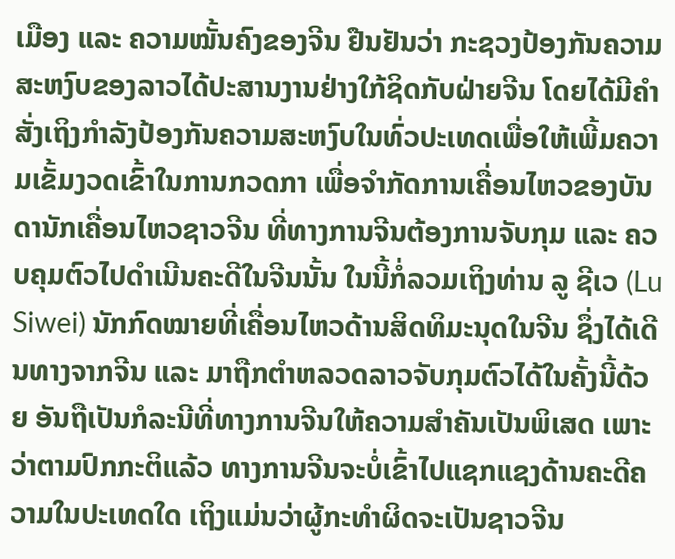ເມືອງ ແລະ ຄວາມໝັ້ນຄົງຂອງຈີນ ຢືນຢັນວ່າ ກະຊວງປ້ອງກັນຄວາມສະຫງົບຂອງລາວໄດ້ປະສານງານຢ່າງໃກ້ຊິດກັບຝ່າຍຈີນ ໂດຍໄດ້ມີຄຳສັ່ງເຖິງກຳລັງປ້ອງກັນຄວາມສະຫງົບໃນທົ່ວປະເທດເພື່ອໃຫ້ເພີ້ມຄວາມເຂັ້ມງວດເຂົ້າໃນການກວດກາ ເພື່ອຈຳກັດການເຄື່ອນໄຫວຂອງບັນດານັກເຄື່ອນໄຫວຊາວຈີນ ທີ່ທາງການຈີນຕ້ອງການຈັບກຸມ ແລະ ຄວບຄຸມຕົວໄປດຳເນີນຄະດີໃນຈີນນັ້ນ ໃນນີ້ກໍ່ລວມເຖິງທ່ານ ລູ ຊີເວ (Lu Siwei) ນັກກົດໝາຍທີ່ເຄື່ອນໄຫວດ້ານສິດທິມະນຸດໃນຈີນ ຊຶ່ງໄດ້ເດີນທາງຈາກຈີນ ແລະ ມາຖືກຕຳຫລວດລາວຈັບກຸມຕົວໄດ້ໃນຄັ້ງນີ້ດ້ວຍ ອັນຖືເປັນກໍລະນີທີ່ທາງການຈີນໃຫ້ຄວາມສຳຄັນເປັນພິເສດ ເພາະວ່າຕາມປົກກະຕິແລ້ວ ທາງການຈີນຈະບໍ່ເຂົ້າໄປແຊກແຊງດ້ານຄະດີຄວາມໃນປະເທດໃດ ເຖິງແມ່ນວ່າຜູ້ກະທຳຜິດຈະເປັນຊາວຈີນ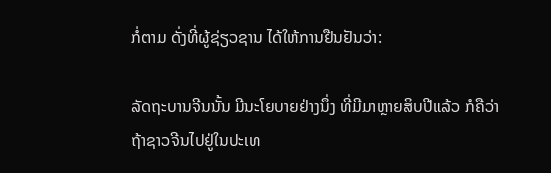ກໍ່ຕາມ ດັ່ງທີ່ຜູ້ຊ່ຽວຊານ ໄດ້ໃຫ້ການຢືນຢັນວ່າ:

ລັດຖະບານຈີນນັ້ນ ມີນະໂຍບາຍຢ່າງນຶ່ງ ທີ່ມີມາຫຼາຍສິບປີແລ້ວ ກໍຄືວ່າ ຖ້າຊາວຈີນໄປຢູ່ໃນປະເທ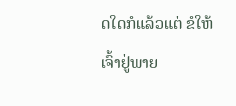ດໃດກໍແລ້ວແຕ່ ຂໍໃຫ້ເຈົ້າຢູ່ພາຍ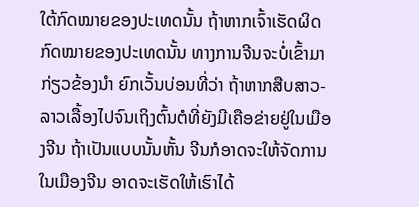ໃຕ້ກົດໝາຍຂອງປະເທດນັ້ນ ຖ້າຫາກເຈົ້າເຮັດຜິດກົດໝາຍຂອງປະເທດນັ້ນ ທາງການຈີນຈະບໍ່ເຂົ້າມາກ່ຽວຂ້ອງນຳ ຍົກເວັ້ນບ່ອນທີ່ວ່າ ຖ້າຫາກສືບສາວ-ລາວເລື້ອງໄປຈົນເຖິງຕົ້ນຕໍທີ່ຍັງມີເຄືອຂ່າຍຢູ່ໃນເມືອງຈີນ ຖ້າເປັນແບບນັ້ນຫັ້ນ ຈີນກໍອາດຈະໃຫ້ຈັດການໃນເມືອງຈີນ ອາດຈະເຮັດໃຫ້ເຮົາໄດ້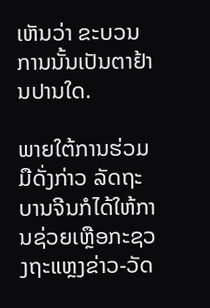ເຫັນວ່າ ຂະບວນການນັ້ນເປັນຕາຢ້ານປານໃດ.

ພາຍໃຕ້ການຮ່ວມມືດັ່ງກ່າວ ລັດຖະບານຈີນກໍໄດ້ໃຫ້ການຊ່ວຍເຫຼືອກະຊວງຖະແຫຼງຂ່າວ-ວັດ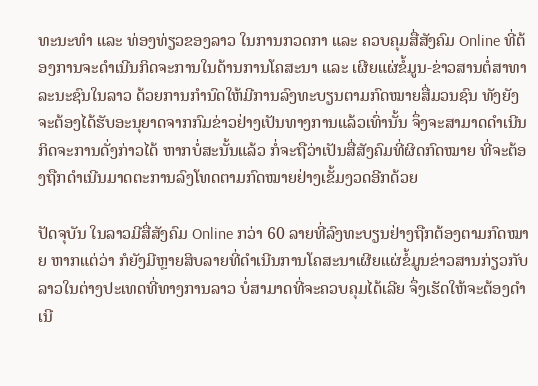ທະນະທຳ ແລະ ທ່ອງທ່ຽວຂອງລາວ ໃນການກວດກາ ແລະ ຄວບຄຸມສື່ສັງຄົມ Online ທີ່ຕ້ອງການຈະດຳເນີນກິດຈະການໃນດ້ານການໂຄສະນາ ແລະ ເຜີຍແຜ່ຂໍ້ມູນ-ຂ່າວສານຕໍ່ສາທາລະນະຊົນໃນລາວ ດ້ວຍການກຳນົດໃຫ້ມີການລົງທະບຽນຕາມກົດໝາຍສື່ມວນຊົນ ທັງຍັງຈະຕ້ອງໄດ້ຮັບອະນຸຍາດຈາກກົມຂ່າວຢ່າງເປັນທາງການແລ້ວເທົ່ານັ້ນ ຈຶ່ງຈະສາມາດດຳເນີນກິດຈະການດັ່ງກ່າວໄດ້ ຫາກບໍ່ສະນັ້ນແລ້ວ ກໍ່ຈະຖືວ່າເປັນສື່ສັງຄົມທີ່ຜິດກົດໝາຍ ທີ່ຈະຕ້ອງຖືກດຳເນີນມາດຕະການລົງໂທດຕາມກົດໝາຍຢ່າງເຂັ້ມງວດອີກດ້ວຍ

ປັດຈຸບັນ ໃນລາວມີສື່ສັງຄົມ Online ກວ່າ 60 ລາຍທີ່ລົງທະບຽນຢ່າງຖືກຕ້ອງຕາມກົດໝາຍ ຫາກແຕ່ວ່າ ກໍຍັງມີຫຼາຍສິບລາຍທີ່ດຳເນີນການໂຄສະນາເຜີຍແຜ່ຂໍ້ມູນຂ່າວສານກ່ຽວກັບລາວໃນຕ່າງປະເທດທີ່ທາງການລາວ ບໍ່ສາມາດທີ່ຈະຄວບຄຸມໄດ້ເລີຍ ຈຶ່ງເຮັດໃຫ້ຈະຕ້ອງດຳເນີ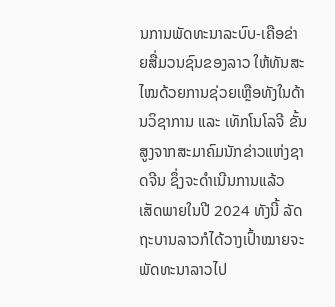ນການພັດທະນາລະບົບ-ເຄືອຂ່າຍສື່ມວນຊົນຂອງລາວ ໃຫ້ທັນສະໄໝດ້ວຍການຊ່ວຍເຫຼືອທັງໃນດ້ານວິຊາການ ແລະ ເທັກໂນໂລຈີ ຂັ້ນສູງຈາກສະມາຄົມນັກຂ່າວແຫ່ງຊາດຈີນ ຊຶ່ງຈະດຳເນີນການແລ້ວເສັດພາຍໃນປີ 2024 ທັງນີ້ ລັດຖະບານລາວກໍໄດ້ວາງເປົ້າໝາຍຈະພັດທະນາລາວໄປ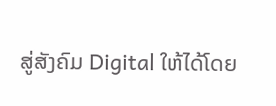ສູ່ສັງຄົມ Digital ໃຫ້ໄດ້ໂດຍ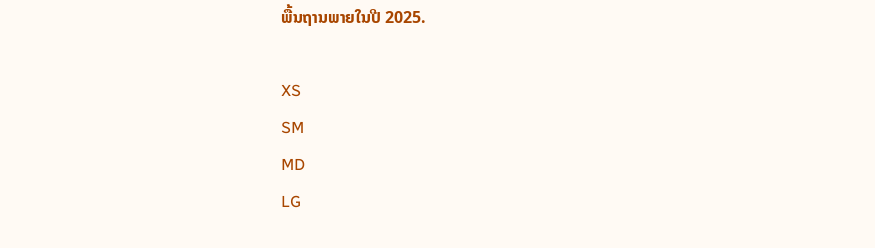ພື້ນຖານພາຍໃນປີ 2025.

XS
SM
MD
LG